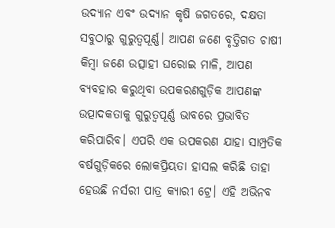ଉଦ୍ୟାନ ଏବଂ ଉଦ୍ୟାନ କୃଷି ଜଗତରେ, ଦକ୍ଷତା ସବୁଠାରୁ ଗୁରୁତ୍ୱପୂର୍ଣ୍ଣ। ଆପଣ ଜଣେ ବୃତ୍ତିଗତ ଚାଷୀ କିମ୍ବା ଜଣେ ଉତ୍ସାହୀ ଘରୋଇ ମାଳି, ଆପଣ ବ୍ୟବହାର କରୁଥିବା ଉପକରଣଗୁଡ଼ିକ ଆପଣଙ୍କ ଉତ୍ପାଦକତାକୁ ଗୁରୁତ୍ୱପୂର୍ଣ୍ଣ ଭାବରେ ପ୍ରଭାବିତ କରିପାରିବ। ଏପରି ଏକ ଉପକରଣ ଯାହା ସାମ୍ପ୍ରତିକ ବର୍ଷଗୁଡ଼ିକରେ ଲୋକପ୍ରିୟତା ହାସଲ କରିଛି ତାହା ହେଉଛି ନର୍ସରୀ ପାତ୍ର କ୍ୟାରୀ ଟ୍ରେ। ଏହି ଅଭିନବ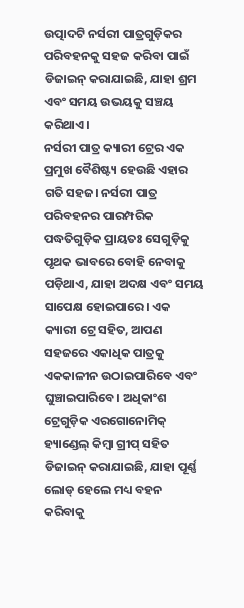ଉତ୍ପାଦଟି ନର୍ସରୀ ପାତ୍ରଗୁଡ଼ିକର ପରିବହନକୁ ସହଜ କରିବା ପାଇଁ ଡିଜାଇନ୍ କରାଯାଇଛି, ଯାହା ଶ୍ରମ ଏବଂ ସମୟ ଉଭୟକୁ ସଞ୍ଚୟ କରିଥାଏ।
ନର୍ସରୀ ପାତ୍ର କ୍ୟାରୀ ଟ୍ରେର ଏକ ପ୍ରମୁଖ ବୈଶିଷ୍ଟ୍ୟ ହେଉଛି ଏହାର ଗତି ସହଜ। ନର୍ସରୀ ପାତ୍ର ପରିବହନର ପାରମ୍ପରିକ ପଦ୍ଧତିଗୁଡ଼ିକ ପ୍ରାୟତଃ ସେଗୁଡ଼ିକୁ ପୃଥକ ଭାବରେ ବୋହି ନେବାକୁ ପଡ଼ିଥାଏ, ଯାହା ଅଦକ୍ଷ ଏବଂ ସମୟ ସାପେକ୍ଷ ହୋଇପାରେ। ଏକ କ୍ୟାରୀ ଟ୍ରେ ସହିତ, ଆପଣ ସହଜରେ ଏକାଧିକ ପାତ୍ରକୁ ଏକକାଳୀନ ଉଠାଇପାରିବେ ଏବଂ ଘୁଞ୍ଚାଇପାରିବେ। ଅଧିକାଂଶ ଟ୍ରେଗୁଡ଼ିକ ଏରଗୋନୋମିକ୍ ହ୍ୟାଣ୍ଡେଲ୍ କିମ୍ବା ଗ୍ରୀପ୍ ସହିତ ଡିଜାଇନ୍ କରାଯାଇଛି, ଯାହା ପୂର୍ଣ୍ଣ ଲୋଡ୍ ହେଲେ ମଧ୍ୟ ବହନ କରିବାକୁ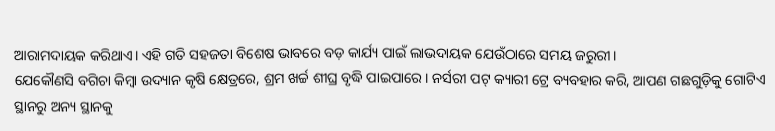ଆରାମଦାୟକ କରିଥାଏ। ଏହି ଗତି ସହଜତା ବିଶେଷ ଭାବରେ ବଡ଼ କାର୍ଯ୍ୟ ପାଇଁ ଲାଭଦାୟକ ଯେଉଁଠାରେ ସମୟ ଜରୁରୀ।
ଯେକୌଣସି ବଗିଚା କିମ୍ବା ଉଦ୍ୟାନ କୃଷି କ୍ଷେତ୍ରରେ, ଶ୍ରମ ଖର୍ଚ୍ଚ ଶୀଘ୍ର ବୃଦ୍ଧି ପାଇପାରେ। ନର୍ସରୀ ପଟ୍ କ୍ୟାରୀ ଟ୍ରେ ବ୍ୟବହାର କରି, ଆପଣ ଗଛଗୁଡ଼ିକୁ ଗୋଟିଏ ସ୍ଥାନରୁ ଅନ୍ୟ ସ୍ଥାନକୁ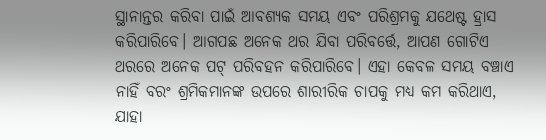ସ୍ଥାନାନ୍ତର କରିବା ପାଇଁ ଆବଶ୍ୟକ ସମୟ ଏବଂ ପରିଶ୍ରମକୁ ଯଥେଷ୍ଟ ହ୍ରାସ କରିପାରିବେ। ଆଗପଛ ଅନେକ ଥର ଯିବା ପରିବର୍ତ୍ତେ, ଆପଣ ଗୋଟିଏ ଥରରେ ଅନେକ ପଟ୍ ପରିବହନ କରିପାରିବେ। ଏହା କେବଳ ସମୟ ବଞ୍ଚାଏ ନାହିଁ ବରଂ ଶ୍ରମିକମାନଙ୍କ ଉପରେ ଶାରୀରିକ ଚାପକୁ ମଧ୍ୟ କମ କରିଥାଏ, ଯାହା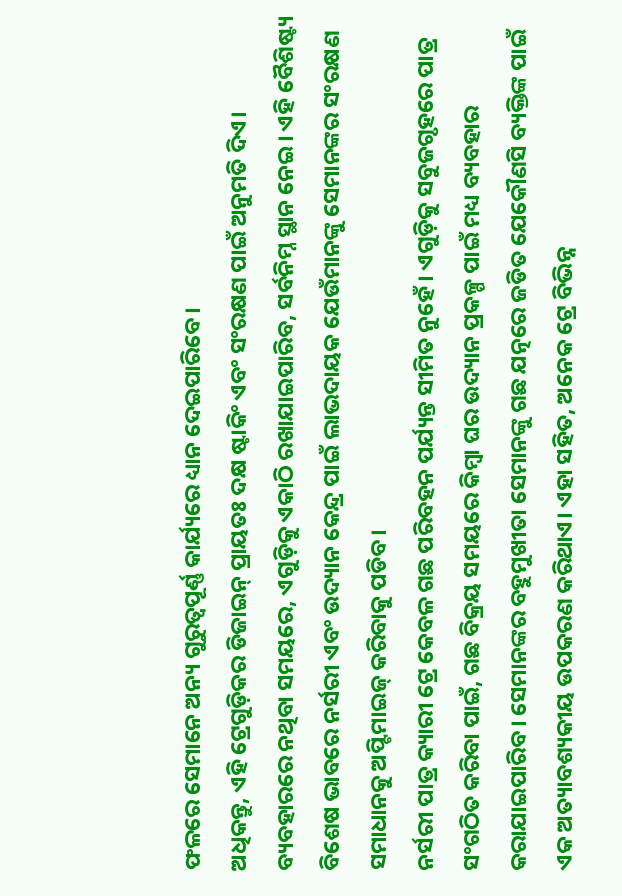ଫଳରେ ସେମାନେ ଅନ୍ୟ ଗୁରୁତ୍ୱପୂର୍ଣ୍ଣ କାର୍ଯ୍ୟରେ ଧ୍ୟାନ ଦେଇପାରିବେ।
ଅଧିକନ୍ତୁ, ଏହି ଟ୍ରେଗୁଡ଼ିକର ଡିଜାଇନ୍ ପ୍ରାୟତଃ ଦକ୍ଷ ଷ୍ଟାକିଂ ଏବଂ ସଂରକ୍ଷଣ ପାଇଁ ଅନୁମତି ଦିଏ। ବ୍ୟବହାରରେ ନଥିବା ସମୟରେ, ଏଗୁଡ଼ିକୁ ଏକାଠି ରଖାଯାଇପାରିବ, ସର୍ବନିମ୍ନ ସ୍ଥାନ ନେଇ। ଏହି ବୈଶିଷ୍ଟ୍ୟ ବିଶେଷ ଭାବରେ ନର୍ସରୀ ଏବଂ ଉଦ୍ୟାନ କେନ୍ଦ୍ର ପାଇଁ ଲାଭଦାୟକ ଯେଉଁମାନଙ୍କୁ ସେମାନଙ୍କର ସଂରକ୍ଷଣ ସମାଧାନକୁ ଅପ୍ଟିମାଇଜ୍ କରିବାକୁ ପଡିବ।
ନର୍ସରୀ ପାତ୍ର କ୍ୟାରୀ ଟ୍ରେ କେବଳ ଗଛ ପରିବହନ ପର୍ଯ୍ୟନ୍ତ ସୀମିତ ନୁହେଁ। ଏଗୁଡ଼ିକୁ ସବୁଜଗୃହରେ ପାତ୍ର ସଂଗଠିତ କରିବା ପାଇଁ, ଗଛ ବିକ୍ରୟ ସମୟରେ କିମ୍ବା ଘର ଉଦ୍ୟାନ ପ୍ରକଳ୍ପ ପାଇଁ ମଧ୍ୟ ବ୍ୟବହାର କରାଯାଇପାରିବ। ସେମାନଙ୍କର ବହୁମୁଖୀତା ସେମାନଙ୍କୁ ଗଛ ଯତ୍ନରେ ଜଡିତ ଯେକୌଣସି ବ୍ୟକ୍ତିଙ୍କ ପାଇଁ ଏକ ଅତ୍ୟାବଶ୍ୟକୀୟ ଉପକରଣ କରିଥାଏ। ଏହା ସହିତ, ଅନେକ ଟ୍ରେ ବିଭିନ୍ନ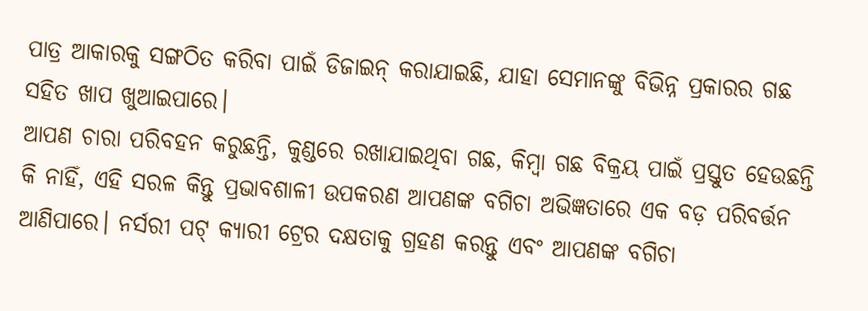ପାତ୍ର ଆକାରକୁ ସଙ୍ଗଠିତ କରିବା ପାଇଁ ଡିଜାଇନ୍ କରାଯାଇଛି, ଯାହା ସେମାନଙ୍କୁ ବିଭିନ୍ନ ପ୍ରକାରର ଗଛ ସହିତ ଖାପ ଖୁଆଇପାରେ।
ଆପଣ ଚାରା ପରିବହନ କରୁଛନ୍ତି, କୁଣ୍ଡରେ ରଖାଯାଇଥିବା ଗଛ, କିମ୍ବା ଗଛ ବିକ୍ରୟ ପାଇଁ ପ୍ରସ୍ତୁତ ହେଉଛନ୍ତି କି ନାହିଁ, ଏହି ସରଳ କିନ୍ତୁ ପ୍ରଭାବଶାଳୀ ଉପକରଣ ଆପଣଙ୍କ ବଗିଚା ଅଭିଜ୍ଞତାରେ ଏକ ବଡ଼ ପରିବର୍ତ୍ତନ ଆଣିପାରେ। ନର୍ସରୀ ପଟ୍ କ୍ୟାରୀ ଟ୍ରେର ଦକ୍ଷତାକୁ ଗ୍ରହଣ କରନ୍ତୁ ଏବଂ ଆପଣଙ୍କ ବଗିଚା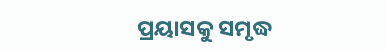ପ୍ରୟାସକୁ ସମୃଦ୍ଧ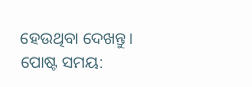ହେଉଥିବା ଦେଖନ୍ତୁ।
ପୋଷ୍ଟ ସମୟ: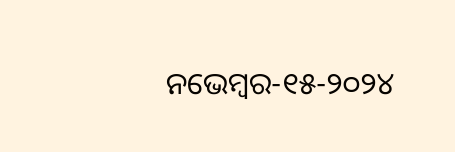ନଭେମ୍ବର-୧୫-୨୦୨୪